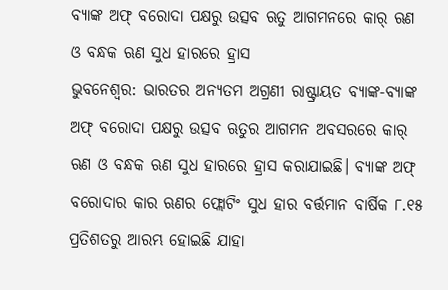ବ୍ୟାଙ୍କ ଅଫ୍ ବରୋଦା ପକ୍ଷରୁ ଉତ୍ସବ ଋତୁ ଆଗମନରେ କାର୍ ଋଣ ଓ ବନ୍ଧକ ଋଣ ସୁଧ ହାରରେ ହ୍ରାସ
ଭୁବନେଶ୍ୱର: ଭାରତର ଅନ୍ୟତମ ଅଗ୍ରଣୀ ରାଷ୍ଟ୍ରାୟତ ବ୍ୟାଙ୍କ-ବ୍ୟାଙ୍କ ଅଫ୍ ବରୋଦା ପକ୍ଷରୁ ଉତ୍ସବ ଋତୁର ଆଗମନ ଅବସରରେ କାର୍ ଋଣ ଓ ବନ୍ଧକ ଋଣ ସୁଧ ହାରରେ ହ୍ରାସ କରାଯାଇଛି। ବ୍ୟାଙ୍କ ଅଫ୍ ବରୋଦାର କାର ଋଣର ଫ୍ଲୋଟିଂ ସୁଧ ହାର ବର୍ତ୍ତମାନ ବାର୍ଷିକ ୮.୧୫ ପ୍ରତିଶତରୁ ଆରମ୍ଭ ହୋଇଛି ଯାହା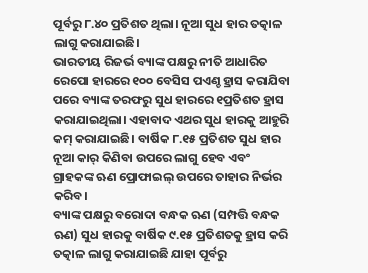ପୂର୍ବରୁ ୮.୪୦ ପ୍ରତିଶତ ଥିଲା। ନୂଆ ସୁଧ ହାର ତତ୍କାଳ ଲାଗୁ କରାଯାଇଛି।
ଭାରତୀୟ ରିଜର୍ଭ ବ୍ୟାଙ୍କ ପକ୍ଷରୁ ନୀତି ଆଧାରିତ ରେପୋ ହାରରେ ୧୦୦ ବେସିସ ପଏଣ୍ଚ ହ୍ରାସ କରାଯିବା ପରେ ବ୍ୟାଙ୍କ ତରଫରୁ ସୁଧ ହାରରେ ୧ପ୍ରତିଶତ ହ୍ରାସ କରାଯାଇଥିଲା। ଏହାବାଦ ଏଥର ସୁଧ ହାରକୁ ଆହୁରି କମ୍ କରାଯାଇଛି। ବାର୍ଷିକ ୮.୧୫ ପ୍ରତିଶତ ସୁଧ ହାର ନୂଆ କାର୍ କିଣିବା ଉପରେ ଲାଗୁ ହେବ ଏବଂ ଗ୍ରାହକଙ୍କ ଋଣ ପ୍ରୋଫାଇଲ୍ ଉପରେ ତାହାର ନିର୍ଭର କରିବ।
ବ୍ୟାଙ୍କ ପକ୍ଷରୁ ବରୋଦା ବନ୍ଧକ ଋଣ (ସମ୍ପତ୍ତି ବନ୍ଧକ ଋଣ) ସୁଧ ହାରକୁ ବାର୍ଷିକ ୯.୧୫ ପ୍ରତିଶତକୁ ହ୍ରାସ କରି ତତ୍କାଳ ଲାଗୁ କରାଯାଇଛି ଯାହା ପୂର୍ବରୁ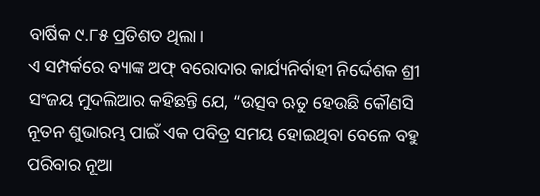ବାର୍ଷିକ ୯.୮୫ ପ୍ରତିଶତ ଥିଲା।
ଏ ସମ୍ପର୍କରେ ବ୍ୟାଙ୍କ ଅଫ୍ ବରୋଦାର କାର୍ଯ୍ୟନିର୍ବାହୀ ନିର୍ଦ୍ଦେଶକ ଶ୍ରୀ ସଂଜୟ ମୁଦଲିଆର କହିଛନ୍ତି ଯେ, “ଉତ୍ସବ ଋତୁ ହେଉଛି କୌଣସି ନୂତନ ଶୁଭାରମ୍ଭ ପାଇଁ ଏକ ପବିତ୍ର ସମୟ ହୋଇଥିବା ବେଳେ ବହୁ ପରିବାର ନୂଆ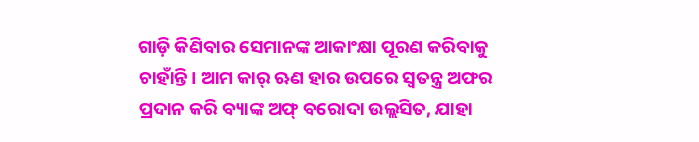ଗାଡ଼ି କିଣିବାର ସେମାନଙ୍କ ଆକାଂକ୍ଷା ପୂରଣ କରିବାକୁ ଚାହାଁନ୍ତି। ଆମ କାର୍ ଋଣ ହାର ଉପରେ ସ୍ୱତନ୍ତ୍ର ଅଫର ପ୍ରଦାନ କରି ବ୍ୟାଙ୍କ ଅଫ୍ ବରୋଦା ଉଲ୍ଲସିତ, ଯାହା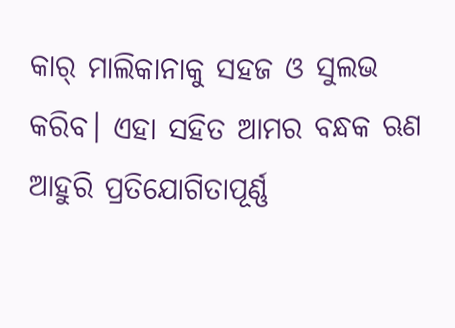କାର୍ ମାଲିକାନାକୁ ସହଜ ଓ ସୁଲଭ କରିବ। ଏହା ସହିତ ଆମର ବନ୍ଧକ ଋଣ ଆହୁରି ପ୍ରତିଯୋଗିତାପୂର୍ଣ୍ଣ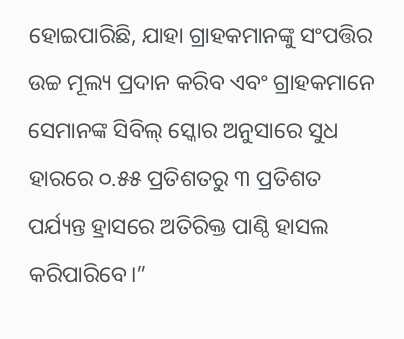ହୋଇପାରିଛି, ଯାହା ଗ୍ରାହକମାନଙ୍କୁ ସଂପତ୍ତିର ଉଚ୍ଚ ମୂଲ୍ୟ ପ୍ରଦାନ କରିବ ଏବଂ ଗ୍ରାହକମାନେ ସେମାନଙ୍କ ସିବିଲ୍ ସ୍କୋର ଅନୁସାରେ ସୁଧ ହାରରେ ୦.୫୫ ପ୍ରତିଶତରୁ ୩ ପ୍ରତିଶତ ପର୍ଯ୍ୟନ୍ତ ହ୍ରାସରେ ଅତିରିକ୍ତ ପାଣ୍ଠି ହାସଲ କରିପାରିବେ।”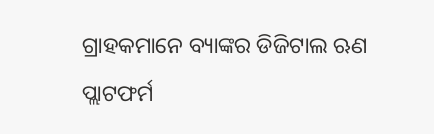ଗ୍ରାହକମାନେ ବ୍ୟାଙ୍କର ଡିଜିଟାଲ ଋଣ ପ୍ଲାଟଫର୍ମ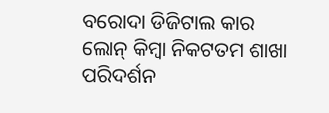ବରୋଦା ଡିଜିଟାଲ କାର ଲୋନ୍ କିମ୍ବା ନିକଟତମ ଶାଖା ପରିଦର୍ଶନ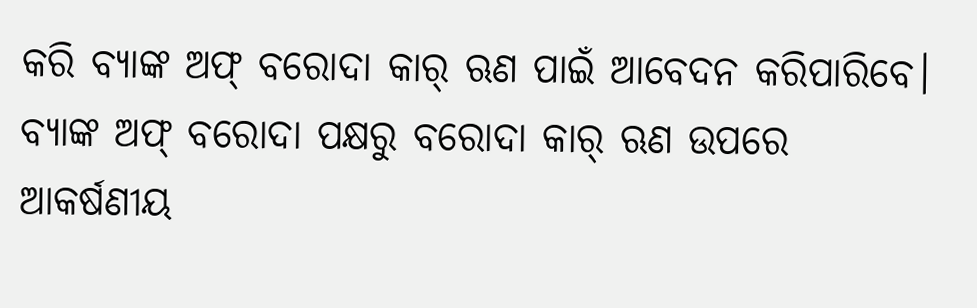କରି ବ୍ୟାଙ୍କ ଅଫ୍ ବରୋଦା କାର୍ ଋଣ ପାଇଁ ଆବେଦନ କରିପାରିବେ।
ବ୍ୟାଙ୍କ ଅଫ୍ ବରୋଦା ପକ୍ଷରୁ ବରୋଦା କାର୍ ଋଣ ଉପରେ ଆକର୍ଷଣୀୟ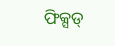ଫିକ୍ସଡ୍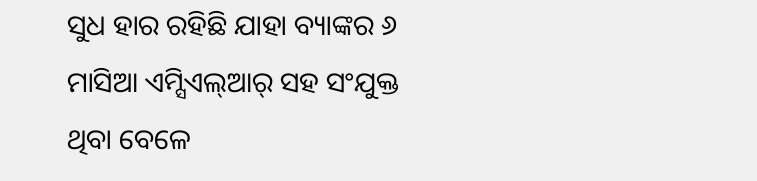ସୁଧ ହାର ରହିଛି ଯାହା ବ୍ୟାଙ୍କର ୬ ମାସିଆ ଏମ୍ସିଏଲ୍ଆର୍ ସହ ସଂଯୁକ୍ତ ଥିବା ବେଳେ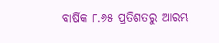ବାର୍ଷିକ ୮.୬୫ ପ୍ରତିଶତରୁ ଆରମ୍ଭ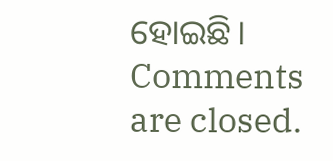ହୋଇଛି।
Comments are closed.